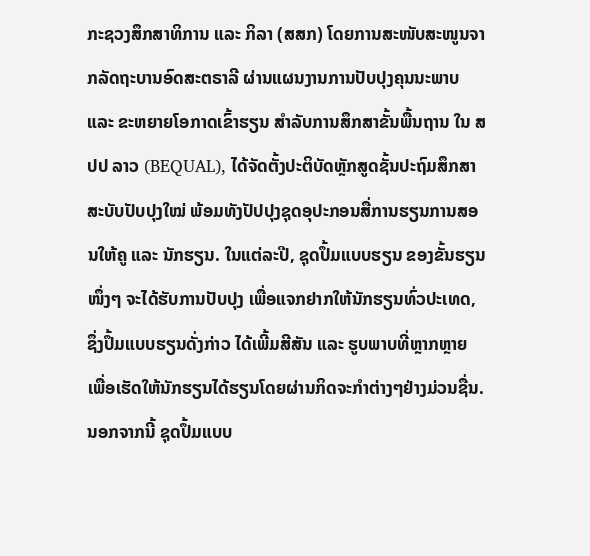ກະຊວງສຶກສາທິການ ແລະ ກິລາ (ສສກ) ໂດຍການສະໜັບສະໜູນຈາກລັດຖະບານອົດສະຕຣາລີ ຜ່ານແຜນງານການປັບປຸງຄຸນນະພາບ ແລະ ຂະຫຍາຍໂອກາດເຂົ້າຮຽນ ສຳລັບການສຶກສາຂັ້ນພື້ນຖານ ໃນ ສປປ ລາວ (BEQUAL), ໄດ້ຈັດຕັ້ງປະຕິບັດຫຼັກສູດຊັ້ນປະຖົມສຶກສາ ສະບັບປັບປຸງໃໝ່ ພ້ອມທັງປັປປຸງຊຸດອຸປະກອນສື່ການຮຽນການສອນໃຫ້ຄູ ແລະ ນັກຮຽນ. ໃນແຕ່ລະປີ, ຊຸດປຶ້ມແບບຮຽນ ຂອງຂັ້ນຮຽນໜຶ່ງໆ ຈະໄດ້ຮັບການປັບປຸງ ເພື່ອແຈກຢາກໃຫ້ນັກຮຽນທົ່ວປະເທດ, ຊຶ່ງປຶ້ມແບບຮຽນດັ່ງກ່າວ ໄດ້ເພີ້ມສີສັນ ແລະ ຮູບພາບທີ່ຫຼາກຫຼາຍ ເພື່ອເຮັດໃຫ້ນັກຮຽນໄດ້ຮຽນໂດຍຜ່ານກິດຈະກຳຕ່າງໆຢ່າງມ່ວນຊື່ນ. ນອກຈາກນີ້ ຊຸດປຶ້ມແບບ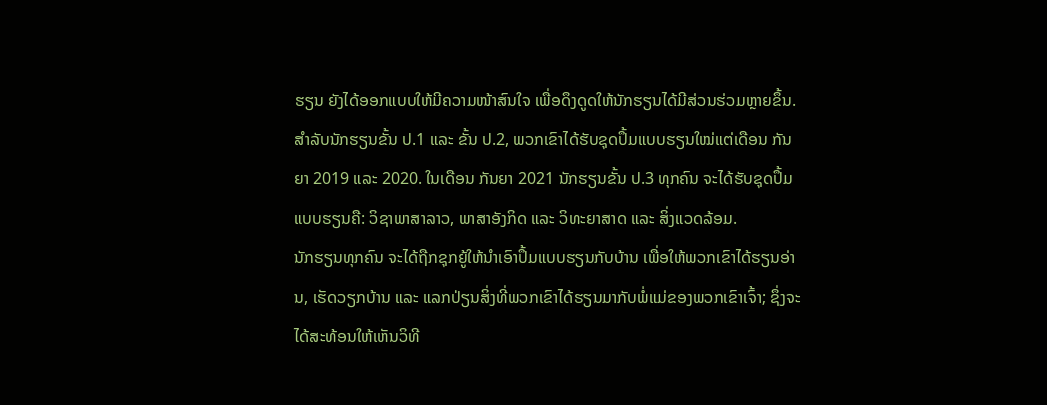ຮຽນ ຍັງໄດ້ອອກແບບໃຫ້ມີຄວາມໜ້າສົນໃຈ ເພື່ອດຶງດູດໃຫ້ນັກຮຽນໄດ້ມີສ່ວນຮ່ວມຫຼາຍຂຶ້ນ. ສໍາລັບນັກຮຽນຂັ້ນ ປ.1 ແລະ ຂັ້ນ ປ.2, ພວກເຂົາໄດ້ຮັບຊຸດປຶ້ມແບບຮຽນໃໝ່ແຕ່ເດືອນ ກັນຍາ 2019 ແລະ 2020. ໃນເດືອນ ກັນຍາ 2021 ນັກຮຽນຂັ້ນ ປ.3 ທຸກຄົນ ຈະໄດ້ຮັບຊຸດປຶ້ມແບບຮຽນຄື: ວິຊາພາສາລາວ, ພາສາອັງກິດ ແລະ ວິທະຍາສາດ ແລະ ສິ່ງແວດລ້ອມ.
ນັກຮຽນທຸກຄົນ ຈະໄດ້ຖືກຊຸກຍູ້ໃຫ້ນຳເອົາປຶ້ມແບບຮຽນກັບບ້ານ ເພື່ອໃຫ້ພວກເຂົາໄດ້ຮຽນອ່ານ, ເຮັດວຽກບ້ານ ແລະ ແລກປ່ຽນສິ່ງທີ່ພວກເຂົາໄດ້ຮຽນມາກັບພໍ່ແມ່ຂອງພວກເຂົາເຈົ້າ; ຊຶ່ງຈະໄດ້ສະທ້ອນໃຫ້ເຫັນວິທີ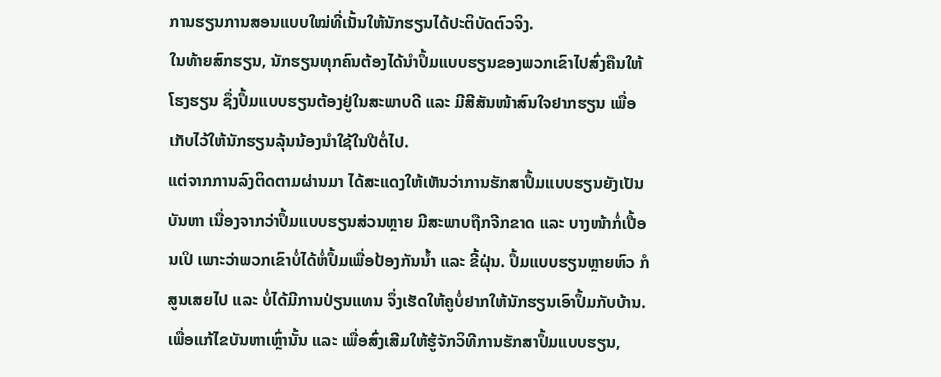ການຮຽນການສອນແບບໃໝ່ທີ່ເນັ້ນໃຫ້ນັກຮຽນໄດ້ປະຕິບັດຕົວຈິງ.
ໃນທ້າຍສົກຮຽນ, ນັກຮຽນທຸກຄົນຕ້ອງໄດ້ນຳປຶ້ມແບບຮຽນຂອງພວກເຂົາໄປສົ່ງຄືນໃຫ້ໂຮງຮຽນ ຊຶ່ງປຶ້ມແບບຮຽນຕ້ອງຢູ່ໃນສະພາບດີ ແລະ ມີສີສັນໜ້າສົນໃຈຢາກຮຽນ ເພື່ອເກັບໄວ້ໃຫ້ນັກຮຽນລຸ້ນນ້ອງນໍາໃຊ້ໃນປີຕໍ່ໄປ.
ແຕ່ຈາກການລົງຕິດຕາມຜ່ານມາ ໄດ້ສະແດງໃຫ້ເຫັນວ່າການຮັກສາປຶ້ມແບບຮຽນຍັງເປັນບັນຫາ ເນື່ອງຈາກວ່າປຶ້ມແບບຮຽນສ່ວນຫຼາຍ ມີສະພາບຖືກຈີກຂາດ ແລະ ບາງໜ້າກໍ່ເປື້ອນເປິ ເພາະວ່າພວກເຂົາບໍ່ໄດ້ຫໍ່ປຶ້ມເພື່ອປ້ອງກັນນ້ຳ ແລະ ຂີ້ຝຸ່ນ. ປຶ້ມແບບຮຽນຫຼາຍຫົວ ກໍສູນເສຍໄປ ແລະ ບໍ່ໄດ້ມີການປ່ຽນແທນ ຈຶ່ງເຮັດໃຫ້ຄູບໍ່ຢາກໃຫ້ນັກຮຽນເອົາປຶ້ມກັບບ້ານ.
ເພື່ອແກ້ໄຂບັນຫາເຫຼົ່ານັ້ນ ແລະ ເພື່ອສົ່ງເສີມໃຫ້ຮູ້ຈັກວິທີການຮັກສາປຶ້ມແບບຮຽນ,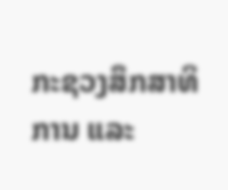ກະຊວງສຶກສາທິການ ແລະ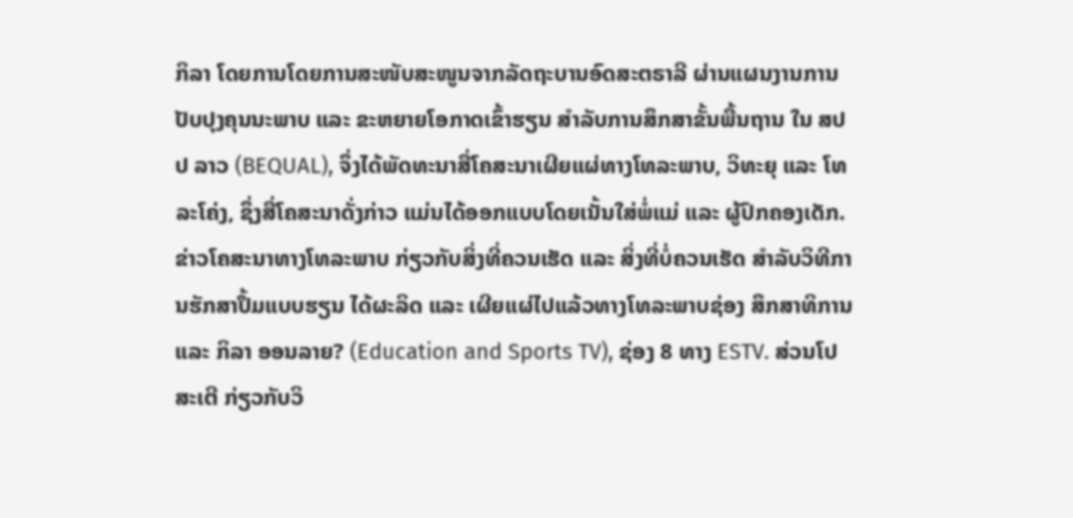ກິລາ ໂດຍການໂດຍການສະໜັບສະໜູນຈາກລັດຖະບານອົດສະຕຣາລີ ຜ່ານແຜນງານການປັບປຸງຄຸນນະພາບ ແລະ ຂະຫຍາຍໂອກາດເຂົ້າຮຽນ ສຳລັບການສຶກສາຂັ້ນພື້ນຖານ ໃນ ສປປ ລາວ (BEQUAL), ຈຶ່ງໄດ້ພັດທະນາສື່ໂຄສະນາເຜີຍແຜ່ທາງໂທລະພາບ, ວິທະຍຸ ແລະ ໂທລະໂຄ່ງ, ຊຶ່ງສື່ໂຄສະນາດັ່ງກ່າວ ແມ່ນໄດ້ອອກແບບໂດຍເນັ້ນໃສ່ພໍ່ແມ່ ແລະ ຜູ້ປົກຄອງເດັກ. ຂ່າວໂຄສະນາທາງໂທລະພາບ ກ່ຽວກັບສິ່ງທີ່ຄວນເຮັດ ແລະ ສິ່ງທີ່ບໍ່ຄວນເຮັດ ສຳລັບວິທີການຮັກສາປຶ້ມແບບຮຽນ ໄດ້ຜະລິດ ແລະ ເຜີຍແຜ່ໄປແລ້ວທາງໂທລະພາບຊ່ອງ ສຶກສາທິການ ແລະ ກິລາ ອອນລາຍ? (Education and Sports TV), ຊ່ອງ 8 ທາງ ESTV. ສ່ວນໂປສະເຕີ ກ່ຽວກັບວິ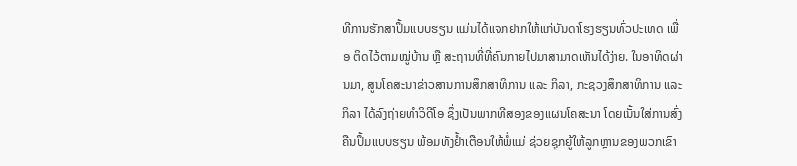ທີການຮັກສາປຶ້ມແບບຮຽນ ແມ່ນໄດ້ແຈກຢາກໃຫ້ແກ່ບັນດາໂຮງຮຽນທົ່ວປະເທດ ເພື່ອ ຕິດໄວ້ຕາມໝູ່ບ້ານ ຫຼື ສະຖານທີ່ທີ່ຄົນກາຍໄປມາສາມາດເຫັນໄດ້ງ່າຍ. ໃນອາທິດຜ່ານມາ, ສູນໂຄສະນາຂ່າວສານການສຶກສາທິການ ແລະ ກິລາ, ກະຊວງສຶກສາທິການ ແລະ ກິລາ ໄດ້ລົງຖ່າຍທຳວິດີໂອ ຊຶ່ງເປັນພາກທີສອງຂອງແຜນໂຄສະນາ ໂດຍເນັ້ນໃສ່ການສົ່ງຄືນປຶ້ມແບບຮຽນ ພ້ອມທັງຢໍ້າເຕືອນໃຫ້ພໍ່ແມ່ ຊ່ວຍຊຸກຍູ້ໃຫ້ລູກຫຼານຂອງພວກເຂົາ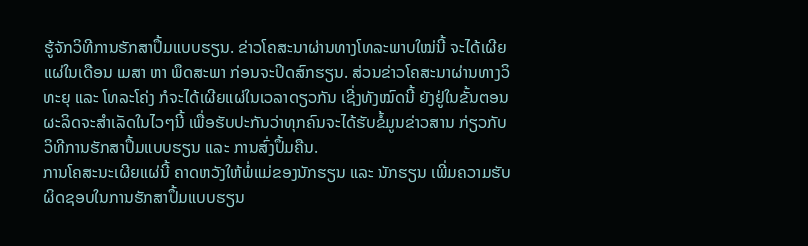ຮູ້ຈັກວິທີການຮັກສາປຶ້ມແບບຮຽນ. ຂ່າວໂຄສະນາຜ່ານທາງໂທລະພາບໃໝ່ນີ້ ຈະໄດ້ເຜີຍແຜ່ໃນເດືອນ ເມສາ ຫາ ພຶດສະພາ ກ່ອນຈະປິດສົກຮຽນ. ສ່ວນຂ່າວໂຄສະນາຜ່ານທາງວິທະຍຸ ແລະ ໂທລະໂຄ່ງ ກໍຈະໄດ້ເຜີຍແຜ່ໃນເວລາດຽວກັນ ເຊີ່ງທັງໝົດນີ້ ຍັງຢູ່ໃນຂັ້ນຕອນຜະລິດຈະສຳເລັດໃນໄວໆນີ້ ເພື່ອຮັບປະກັນວ່າທຸກຄົນຈະໄດ້ຮັບຂໍ້ມູນຂ່າວສານ ກ່ຽວກັບວິທີການຮັກສາປຶ້ມແບບຮຽນ ແລະ ການສົ່ງປຶ້ມຄືນ.
ການໂຄສະນະເຜີຍແຜ່ນີ້ ຄາດຫວັງໃຫ້ພໍ່ແມ່ຂອງນັກຮຽນ ແລະ ນັກຮຽນ ເພີ່ມຄວາມຮັບຜິດຊອບໃນການຮັກສາປຶ້ມແບບຮຽນ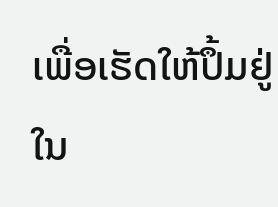ເພື່ອເຮັດໃຫ້ປຶ້ມຢູ່ໃນ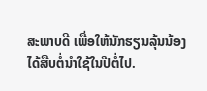ສະພາບດີ ເພື່ອໃຫ້ນັກຮຽນລຸ້ນນ້ອງໄດ້ສືບຕໍ່ນຳໃຊ້ໃນປີຕໍ່ໄປ.